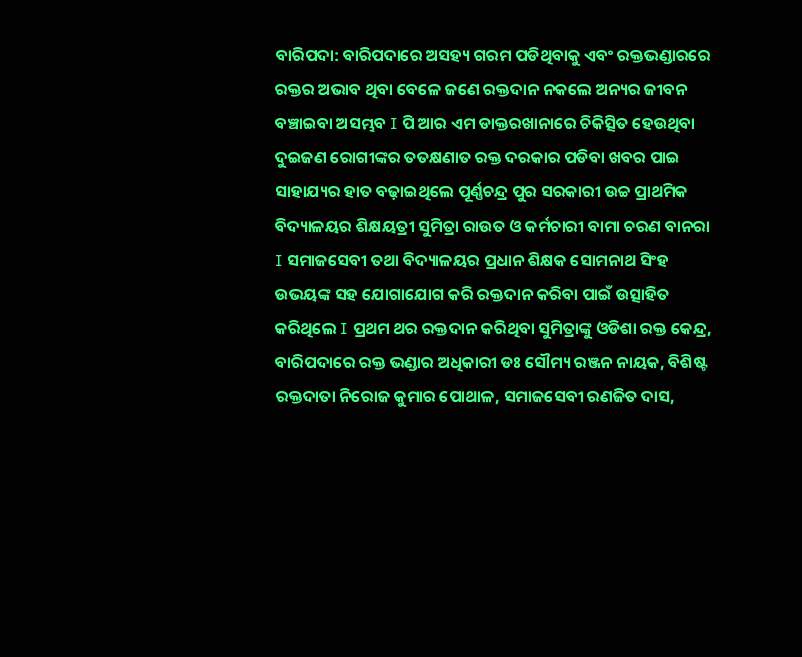ବାରିପଦା: ବାରିପଦାରେ ଅସହ୍ୟ ଗରମ ପଡିଥିବାକୁ ଏବଂ ରକ୍ତଭଣ୍ଡାରରେ ରକ୍ତର ଅଭାବ ଥିବା ବେଳେ ଜଣେ ରକ୍ତଦାନ ନକଲେ ଅନ୍ୟର ଜୀବନ ବଞ୍ଚାଇବା ଅସମ୍ଭବ I ପି ଆର ଏମ ଡାକ୍ତରଖାନାରେ ଚିକିତ୍ସିତ ହେଉଥିବା ଦୁଇଜଣ ରୋଗୀଙ୍କର ତତକ୍ଷଣାତ ରକ୍ତ ଦରକାର ପଡିବା ଖବର ପାଇ ସାହାଯ୍ୟର ହାତ ବଢ଼ାଇଥିଲେ ପୂର୍ଣ୍ଣଚନ୍ଦ୍ର ପୁର ସରକାରୀ ଉଚ୍ଚ ପ୍ରାଥମିକ ବିଦ୍ୟାଳୟର ଶିକ୍ଷୟତ୍ରୀ ସୁମିତ୍ରା ରାଉତ ଓ କର୍ମଚାରୀ ବାମା ଚରଣ ବାନରା I ସମାଜସେବୀ ତଥା ବିଦ୍ୟାଳୟର ପ୍ରଧାନ ଶିକ୍ଷକ ସୋମନାଥ ସିଂହ ଉଭୟଙ୍କ ସହ ଯୋଗାଯୋଗ କରି ରକ୍ତଦାନ କରିବା ପାଇଁ ଉତ୍ସାହିତ କରିଥିଲେ I ପ୍ରଥମ ଥର ରକ୍ତଦାନ କରିଥିବା ସୁମିତ୍ରାଙ୍କୁ ଓଡିଶା ରକ୍ତ କେନ୍ଦ୍ର, ବାରିପଦାରେ ରକ୍ତ ଭଣ୍ଡାର ଅଧିକାରୀ ଡଃ ସୌମ୍ୟ ରଞ୍ଜନ ନାୟକ, ବିଶିଷ୍ଟ ରକ୍ତଦାତା ନିରୋଜ କୁମାର ପୋଥାଳ, ସମାଜସେବୀ ରଣଜିତ ଦାସ,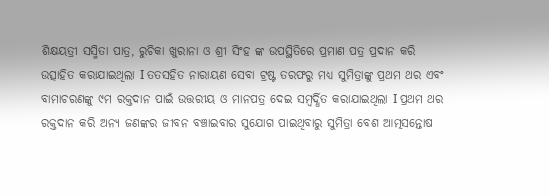ଶିକ୍ଷୟତ୍ରୀ ସସ୍ମିତା ପାତ୍ର, ରୁଚିକା ଖୁରାନା ଓ ଶ୍ରୀ ସିଂହ ଙ୍କ ଉପସ୍ଥିତିରେ ପ୍ରମାଣ ପତ୍ର ପ୍ରଦାନ କରି ଉତ୍ସାହିତ କରାଯାଇଥିଲା I ତତସହିତ ନାରାୟଣ ସେବା ଟ୍ରଷ୍ଟ ତରଫରୁ ମଧ୍ୟ ସୁମିତ୍ରାଙ୍କୁ ପ୍ରଥମ ଥର ଏବଂ ବାମାଚରଣଙ୍କୁ ୯ମ ରକ୍ତଦାନ ପାଇଁ ଉତ୍ତରୀୟ ଓ ମାନପତ୍ର ଦେଇ ସମ୍ବର୍ଦ୍ଧିତ କରାଯାଇଥିଲା I ପ୍ରଥମ ଥର ରକ୍ତଦାନ କରି ଅନ୍ୟ ଜଣଙ୍କର ଜୀବନ ବଞ୍ଚାଇବାର ସୁଯୋଗ ପାଇଥିବାରୁ ସୁମିତ୍ରା ବେଶ ଆତ୍ମସନ୍ତୋଷ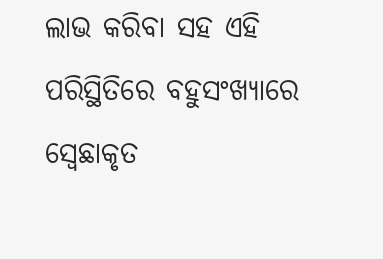ଲାଭ କରିବା ସହ ଏହି ପରିସ୍ଥିତିରେ ବହୁସଂଖ୍ୟାରେ ସ୍ବେଛାକୃତ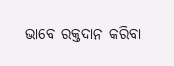ଭାବେ ରକ୍ତଦାନ କରିବା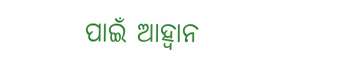ପାଇଁ ଆହ୍ୱାନ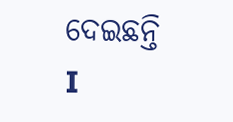ଦେଇଛନ୍ତି I